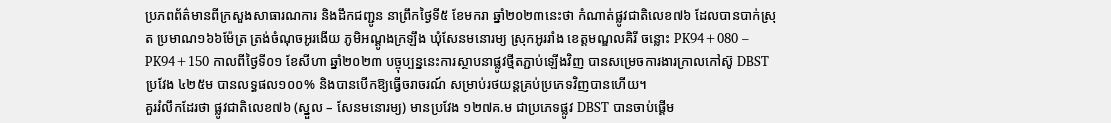ប្រភពព័ត៌មានពីក្រសួងសាធារណការ និងដឹកជញ្ជូន នាព្រឹកថ្ងៃទី៥ ខែមករា ឆ្នាំ២០២៣នេះថា កំណាត់ផ្លូវជាតិលេខ៧៦ ដែលបានបាក់ស្រុត ប្រមាណ១៦៦ម៉ែត្រ ត្រង់ចំណុចអូរងើយ ភូមិអណ្ដូងក្រឡឹង ឃុំសែនមនោរម្យ ស្រុកអូររាំង ខេត្តមណ្ឌលគិរី ចន្លោះ PK94+080 – PK94+150 កាលពីថ្ងៃទី០១ ខែសីហា ឆ្នាំ២០២៣ បច្ចុប្បន្ននេះការស្ថាបនាផ្លូវថ្មីតភ្ជាប់ឡើងវិញ បានសម្រេចការងារក្រាលកៅស៊ូ DBST ប្រវែង ៤២៥ម បានលទ្ធផល១០០% និងបានបើកឱ្យធ្វើចរាចរណ៍ សម្រាប់រថយន្តគ្រប់ប្រភេទវិញបានហើយ។
គួររំលឹកដែរថា ផ្លូវជាតិលេខ៧៦ (ស្នួល – សែនមនោរម្យ) មានប្រវែង ១២៧គ.ម ជាប្រភេទផ្លូវ DBST បានចាប់ផ្ដើម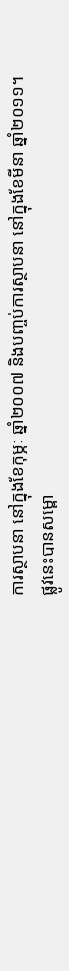ការស្ថាបនា នៅក្នុងខែកុម្ភៈ ឆ្នាំ២០០៧ និងបញ្ចប់ការស្ថាបនា នៅក្នុងខែមីនា ឆ្នាំ២០១១។ ផ្លូវនេះបានសម្ពោ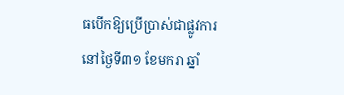ធបើកឱ្យប្រើប្រាស់ជាផ្លូវការ នៅថ្ងៃទី៣១ ខែមករា ឆ្នាំ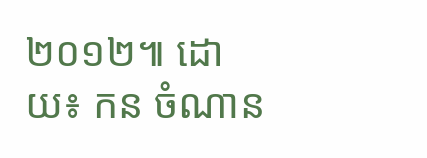២០១២៕ ដោយ៖ កន ចំណាន